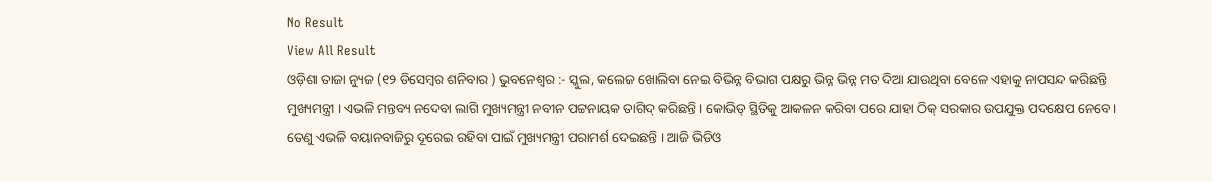No Result
View All Result
ଓଡ଼ିଶା ତାଜା ନ୍ୟୁଜ (୧୨ ଡିସେମ୍ବର ଶନିବାର ) ଭୁବନେଶ୍ୱର :- ସ୍କୁଲ, କଲେଜ ଖୋଲିବା ନେଇ ବିଭିନ୍ନ ବିଭାଗ ପକ୍ଷରୁ ଭିନ୍ନ ଭିନ୍ନ ମତ ଦିଆ ଯାଉଥିବା ବେଳେ ଏହାକୁ ନାପସନ୍ଦ କରିଛନ୍ତି ମୁଖ୍ୟମନ୍ତ୍ରୀ । ଏଭଳି ମନ୍ତବ୍ୟ ନଦେବା ଲାଗି ମୁଖ୍ୟମନ୍ତ୍ରୀ ନବୀନ ପଟ୍ଟନାୟକ ତାଗିଦ୍ କରିଛନ୍ତି । କୋଭିଡ୍ ସ୍ଥିତିକୁ ଆକଳନ କରିବା ପରେ ଯାହା ଠିକ୍ ସରକାର ଉପଯୁକ୍ତ ପଦକ୍ଷେପ ନେବେ । ତେଣୁ ଏଭଳି ବୟାନବାଜିରୁ ଦୂରେଇ ରହିବା ପାଇଁ ମୁଖ୍ୟମନ୍ତ୍ରୀ ପରାମର୍ଶ ଦେଇଛନ୍ତି । ଆଜି ଭିଡିଓ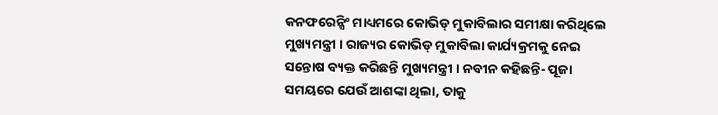କନଫରେନ୍ସିଂ ମାଧ୍ୟମରେ କୋଭିଡ୍ ମୁକାବିଲାର ସମୀକ୍ଷା କରିଥିଲେ ମୁଖ୍ୟମନ୍ତ୍ରୀ । ରାଜ୍ୟର କୋଭିଡ୍ ମୁକାବିଲା କାର୍ଯ୍ୟକ୍ରମକୁ ନେଇ ସନ୍ତୋଷ ବ୍ୟକ୍ତ କରିଛନ୍ତି ମୁଖ୍ୟମନ୍ତ୍ରୀ । ନବୀନ କହିଛନ୍ତି- ପୂଜା ସମୟରେ ଯେଉଁ ଆଶଙ୍କା ଥିଲା, ତାକୁ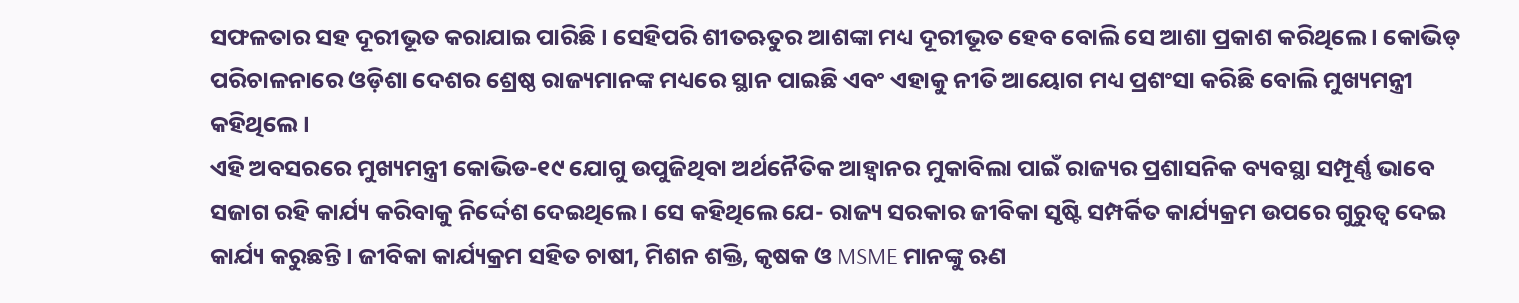ସଫଳତାର ସହ ଦୂରୀଭୂତ କରାଯାଇ ପାରିଛି । ସେହିପରି ଶୀତଋତୁର ଆଶଙ୍କା ମଧ୍ୟ ଦୂରୀଭୂତ ହେବ ବୋଲି ସେ ଆଶା ପ୍ରକାଶ କରିଥିଲେ । କୋଭିଡ୍ ପରିଚାଳନାରେ ଓଡ଼ିଶା ଦେଶର ଶ୍ରେଷ୍ଠ ରାଜ୍ୟମାନଙ୍କ ମଧ୍ୟରେ ସ୍ଥାନ ପାଇଛି ଏବଂ ଏହାକୁ ନୀତି ଆୟୋଗ ମଧ୍ୟ ପ୍ରଶଂସା କରିଛି ବୋଲି ମୁଖ୍ୟମନ୍ତ୍ରୀ କହିଥିଲେ ।
ଏହି ଅବସରରେ ମୁଖ୍ୟମନ୍ତ୍ରୀ କୋଭିଡ-୧୯ ଯୋଗୁ ଉପୁଜିଥିବା ଅର୍ଥନୈତିକ ଆହ୍ୱାନର ମୁକାବିଲା ପାଇଁ ରାଜ୍ୟର ପ୍ରଶାସନିକ ବ୍ୟବସ୍ଥା ସମ୍ପୂର୍ଣ୍ଣ ଭାବେ ସଜାଗ ରହି କାର୍ଯ୍ୟ କରିବାକୁ ନିର୍ଦ୍ଦେଶ ଦେଇଥିଲେ । ସେ କହିଥିଲେ ଯେ- ରାଜ୍ୟ ସରକାର ଜୀବିକା ସୃଷ୍ଟି ସମ୍ପର୍କିତ କାର୍ଯ୍ୟକ୍ରମ ଉପରେ ଗୁରୁତ୍ୱ ଦେଇ କାର୍ଯ୍ୟ କରୁଛନ୍ତି । ଜୀବିକା କାର୍ଯ୍ୟକ୍ରମ ସହିତ ଚାଷୀ, ମିଶନ ଶକ୍ତି, କୃଷକ ଓ MSME ମାନଙ୍କୁ ଋଣ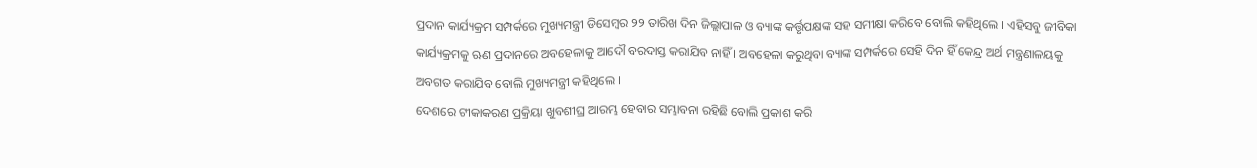ପ୍ରଦାନ କାର୍ଯ୍ୟକ୍ରମ ସମ୍ପର୍କରେ ମୁଖ୍ୟମନ୍ତ୍ରୀ ଡିସେମ୍ବର ୨୨ ତାରିଖ ଦିନ ଜିଲ୍ଲାପାଳ ଓ ବ୍ୟାଙ୍କ କର୍ତ୍ତୃପକ୍ଷଙ୍କ ସହ ସମୀକ୍ଷା କରିବେ ବୋଲି କହିଥିଲେ । ଏହିସବୁ ଜୀବିକା କାର୍ଯ୍ୟକ୍ରମକୁ ଋଣ ପ୍ରଦାନରେ ଅବହେଳାକୁ ଆଦୌ ବରଦାସ୍ତ କରାଯିବ ନାହିଁ । ଅବହେଳା କରୁଥିବା ବ୍ୟାଙ୍କ ସମ୍ପର୍କରେ ସେହି ଦିନ ହିଁ କେନ୍ଦ୍ର ଅର୍ଥ ମନ୍ତ୍ରଣାଳୟକୁ ଅବଗତ କରାଯିବ ବୋଲି ମୁଖ୍ୟମନ୍ତ୍ରୀ କହିଥିଲେ ।
ଦେଶରେ ଟୀକାକରଣ ପ୍ରକ୍ରିୟା ଖୁବଶୀଘ୍ର ଆରମ୍ଭ ହେବାର ସମ୍ଭାବନା ରହିଛି ବୋଲି ପ୍ରକାଶ କରି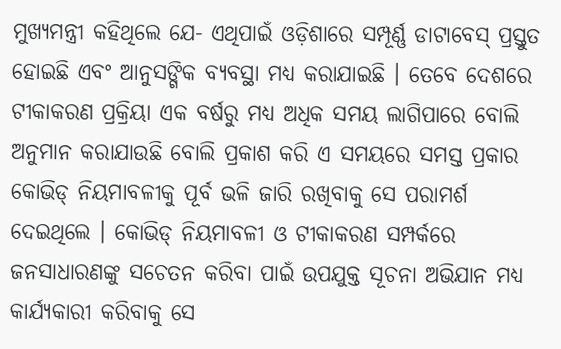ମୁଖ୍ୟମନ୍ତ୍ରୀ କହିଥିଲେ ଯେ- ଏଥିପାଇଁ ଓଡ଼ିଶାରେ ସମ୍ପୂର୍ଣ୍ଣ ଡାଟାବେସ୍ ପ୍ରସ୍ତୁତ ହୋଇଛି ଏବଂ ଆନୁସଙ୍ଗିକ ବ୍ୟବସ୍ଥା ମଧ୍ୟ କରାଯାଇଛି । ତେବେ ଦେଶରେ ଟୀକାକରଣ ପ୍ରକ୍ରିୟା ଏକ ବର୍ଷରୁ ମଧ୍ୟ ଅଧିକ ସମୟ ଲାଗିପାରେ ବୋଲି ଅନୁମାନ କରାଯାଉଛି ବୋଲି ପ୍ରକାଶ କରି ଏ ସମୟରେ ସମସ୍ତ ପ୍ରକାର କୋଭିଡ୍ ନିୟମାବଳୀକୁ ପୂର୍ବ ଭଳି ଜାରି ରଖିବାକୁ ସେ ପରାମର୍ଶ ଦେଇଥିଲେ । କୋଭିଡ୍ ନିୟମାବଳୀ ଓ ଟୀକାକରଣ ସମ୍ପର୍କରେ ଜନସାଧାରଣଙ୍କୁ ସଚେତନ କରିବା ପାଇଁ ଉପଯୁକ୍ତ ସୂଚନା ଅଭିଯାନ ମଧ୍ୟ କାର୍ଯ୍ୟକାରୀ କରିବାକୁ ସେ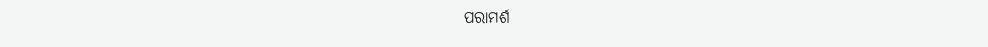ପରାମର୍ଶ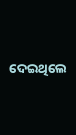ଦେଇଥିଲେ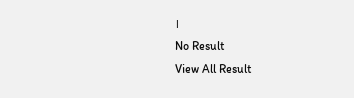।
No Result
View All Result